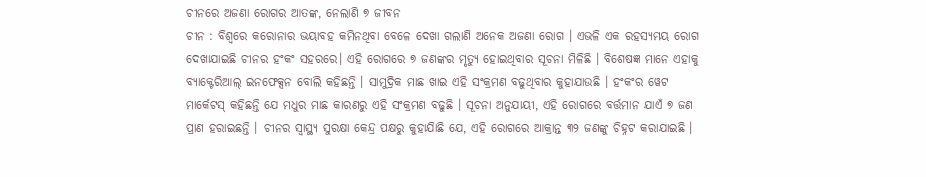ଚୀନରେ ଅଜଣା ରୋଗର ଆତଙ୍କ, ନେଲାଣି ୭ ଜୀବନ
ଚୀନ : ବିଶ୍ୱରେ କରୋନାର ଭୟାବହ କମିନଥିବା ବେଳେ ଦେଖା ଗଲାଣି ଅନେକ ଅଜଣା ରୋଗ । ଏଭଳି ଏକ ରହସ୍ୟମୟ ରୋଗ ଦେଖାଯାଇଛି ଚୀନର ହଂକଂ ସହରରେ। ଏହି ରୋଗରେ ୭ ଜଣଙ୍କର ମୃତ୍ୟୁ ହୋଇଥିବାର ସୂଚନା ମିଳିଛି । ବିଶେଷଜ୍ଞ ମାନେ ଏହାକୁ ବ୍ୟାକ୍ଟେରିଆଲ୍ ଇନଫେକ୍ସନ ବୋଲି କହିଛନ୍ତି । ସାମୁଦ୍ରିକ ମାଛ ଖାଇ ଏହି ସଂକ୍ରମଣ ବଢୁଥିବାର କୁହାଯାଉଛି । ହଂକଂର ୱେଟ ମାର୍କେଟସ୍ କହିଛନ୍ତି ଯେ ମଧୁର ମାଛ କାରଣରୁ ଏହି ସଂକ୍ରମଣ ବଢୁଛି । ସୂଚନା ଅନୁଯାୟୀ, ଏହି ରୋଗରେ ବର୍ତ୍ତମାନ ଯାଏଁ ୭ ଜଣ ପ୍ରାଣ ହରାଇଛନ୍ତି । ଚୀନର ସ୍ୱାସ୍ଥ୍ୟ ସୁରକ୍ଷା କେନ୍ଦ୍ର ପକ୍ଷରୁ କୁହାଯାିଛି ଯେ, ଏହି ରୋଗରେ ଆକ୍ରାନ୍ତ ୩୨ ଜଣଙ୍କୁ ଚିହ୍ନଟ କରାଯାଇଛି ।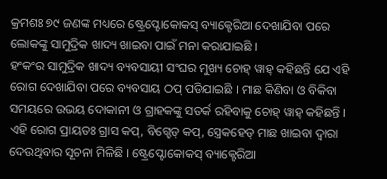କ୍ରମଶଃ ୭୯ ଜଣଙ୍କ ମଧ୍ୟରେ ଷ୍ଟ୍ରେପ୍ଟୋକୋକସ୍ ବ୍ୟାକ୍ଟେରିଆ ଦେଖାଯିବା ପରେ ଲୋକଙ୍କୁ ସାମୁଦ୍ରିକ ଖାଦ୍ୟ ଖାଇବା ପାଇଁ ମନା କରାଯାଇଛି ।
ହଂକଂର ସାମୁଦ୍ରିକ ଖାଦ୍ୟ ବ୍ୟବସାୟୀ ସଂଘର ମୁଖ୍ୟ ଚୋହ୍ ୱାହ୍ କହିଛନ୍ତି ଯେ ଏହି ରୋଗ ଦେଖାଯିବା ପରେ ବ୍ୟବସାୟ ଠପ୍ ପଡିଯାଇଛି । ମାଛ କିଣିବା ଓ ବିକିବା ସମୟରେ ଉଭୟ ଦୋକାନୀ ଓ ଗ୍ରାହକଙ୍କୁ ସତର୍କ ରହିବାକୁ ଚୋହ୍ ୱାହ୍ କହିଛନ୍ତି । ଏହି ରୋଗ ପ୍ରାୟତଃ ଗ୍ରାସ କପ୍, ବିଗ୍ହେଡ୍ କପ୍, ସ୍ତ୍ରେକହେଡ୍ ମାଛ ଖାଇବା ଦ୍ୱାରା ଦେଉଥିବାର ସୂଚନା ମିଳିଛି । ଷ୍ଟ୍ରେପ୍ଟୋକୋକସ୍ ବ୍ୟାକ୍ଟେରିଆ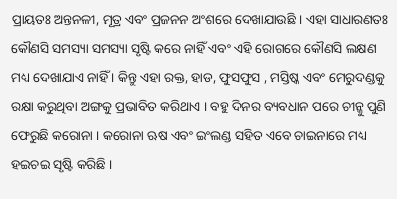ପ୍ରାୟତଃ ଅନ୍ତନଳୀ, ମୂତ୍ର ଏବଂ ପ୍ରଜନନ ଅଂଶରେ ଦେଖାଯାଉଛି । ଏହା ସାଧାରଣତଃ କୌଣସି ସମସ୍ୟା ସମସ୍ୟା ସୃଷ୍ଟି କରେ ନାହିଁ ଏବଂ ଏହି ରୋଗରେ କୌଣସି ଲକ୍ଷଣ ମଧ୍ୟ ଦେଖାଯାଏ ନାହିଁ । କିନ୍ତୁ ଏହା ରକ୍ତ, ହାଡ, ଫୁସଫୁସ , ମସ୍ତିଷ୍କ ଏବଂ ମେରୁଦଣ୍ଡକୁ ରକ୍ଷା କରୁଥିବା ଅଙ୍ଗକୁ ପ୍ରଭାବିତ କରିଥାଏ । ବହୁ ଦିନର ବ୍ୟବଧାନ ପରେ ଚୀନ୍କୁ ପୁଣି ଫେରୁଛି କରୋନା । କରୋନା ଋଷ ଏବଂ ଇଂଲଣ୍ଡ ସହିତ ଏବେ ଚାଇନାରେ ମଧ୍ୟ ହଇଚଇ ସୃଷ୍ଟି କରିଛି ।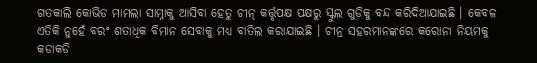ଗତକାଲି କୋଭିଡ ମାମଲା ସାମ୍ନାକୁ ଆସିବା ହେତୁ ଚୀନ୍ କର୍ତ୍ତୃପକ୍ଷ ପକ୍ଷରୁ ସ୍କୁଲ ଗୁଡିକୁ ବନ୍ଦ କରିଦିଆଯାଇଛି । କେବଳ ଏତିକି ନୁହେଁ ବରଂ ଶତାଧିକ ବିମାନ ସେବାକୁ ମଧ୍ୟ ବାତିଲ କରାଯାଇଛି । ଚୀନ୍ର ସହରମାନଙ୍କରେ କରୋନା ନିୟମକୁ କଡାକଡି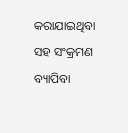କରାଯାଇଥିବା ସହ ସଂକ୍ରମଣ ବ୍ୟାପିବା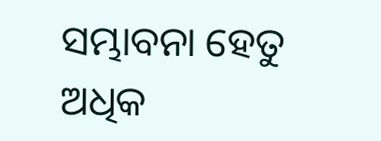ସମ୍ଭାବନା ହେତୁ ଅଧିକ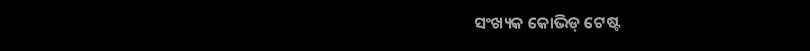ସଂଖ୍ୟକ କୋଭିଡ୍ ଟେଷ୍ଟ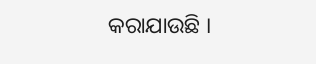କରାଯାଉଛି ।